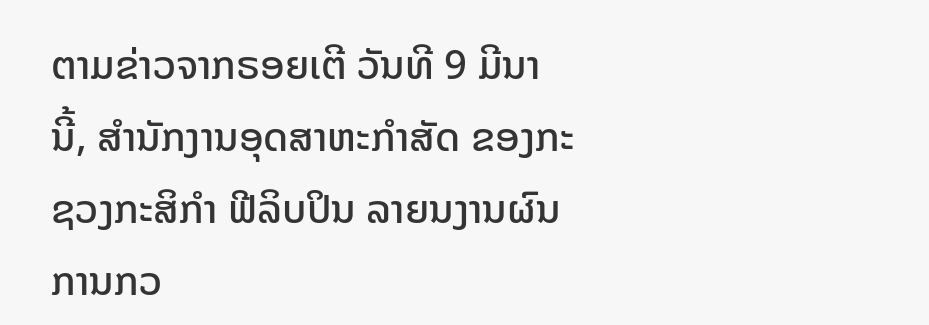ຕາມຂ່າວຈາກຣອຍເຕີ ວັນທີ 9 ມີນານີ້, ສຳນັກງານອຸດສາຫະກຳສັດ ຂອງກະຊວງກະສິກຳ ຟີລິບປິນ ລາຍນງານຜົນການກວ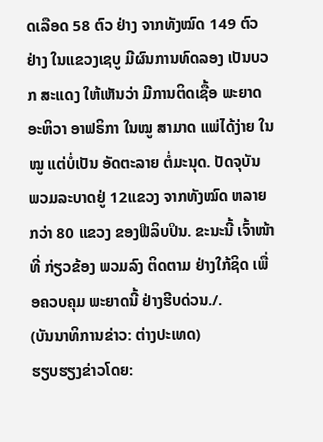ດເລືອດ 58 ຕົວ ຢ່າງ ຈາກທັງໝົດ 149 ຕົວຢ່າງ ໃນແຂວງເຊບູ ມີຜົນການທົດລອງ ເປັນບວກ ສະແດງ ໃຫ້ເຫັນວ່າ ມີການຕິດເຊື້ອ ພະຍາດ ອະຫິວາ ອາຟຣິກາ ໃນໝູ ສາມາດ ແພ່ໄດ້ງ່າຍ ໃນໝູ ແຕ່ບໍ່ເປັນ ອັດຕະລາຍ ຕໍ່ມະນຸດ. ປັດຈຸບັນ ພວມລະບາດຢູ່ 12ແຂວງ ຈາກທັງໝົດ ຫລາຍກວ່າ 80 ແຂວງ ຂອງຟີລິບປິນ. ຂະນະນີ້ ເຈົ້າໜ້າທີ່ ກ່ຽວຂ້ອງ ພວມລົງ ຕິດຕາມ ຢ່າງໃກ້ຊິດ ເພື່ອຄວບຄຸມ ພະຍາດນີ້ ຢ່າງຮີບດ່ວນ./.
(ບັນນາທິການຂ່າວ: ຕ່າງປະເທດ)
ຮຽບຮຽງຂ່າວໂດຍ: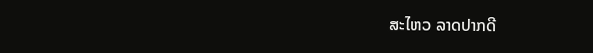ສະໄຫວ ລາດປາກດີ